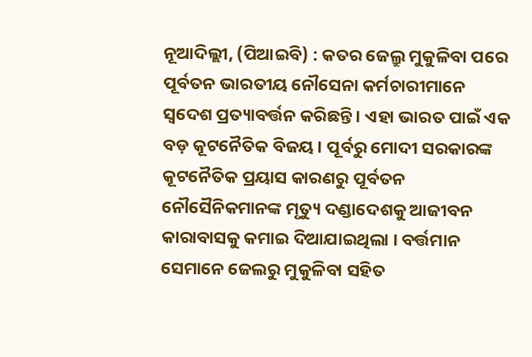ନୂଆଦିଲ୍ଲୀ, (ପିଆଇବି) : କତର ଜେଲ୍ରୁ ମୁକୁଳିବା ପରେ ପୂର୍ବତନ ଭାରତୀୟ ନୌସେନା କର୍ମଚାରୀମାନେ ସ୍ୱଦେଶ ପ୍ରତ୍ୟାବର୍ତ୍ତନ କରିଛନ୍ତି । ଏହା ଭାରତ ପାଇଁ ଏକ ବଡ଼ କୂଟନୈତିକ ବିଜୟ । ପୂର୍ବରୁ ମୋଦୀ ସରକାରଙ୍କ କୂଟନୈତିକ ପ୍ରୟାସ କାରଣରୁ ପୂର୍ବତନ ନୌସୈନିକମାନଙ୍କ ମୃତ୍ୟୁ ଦଣ୍ଡାଦେଶକୁ ଆଜୀବନ କାରାବାସକୁ କମାଇ ଦିଆଯାଇଥିଲା । ବର୍ତ୍ତମାନ ସେମାନେ ଜେଲରୁ ମୁକୁଳିବା ସହିତ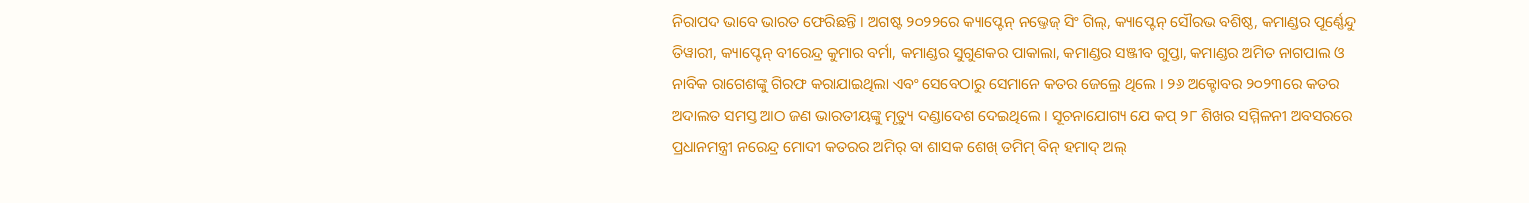ନିରାପଦ ଭାବେ ଭାରତ ଫେରିଛନ୍ତି । ଅଗଷ୍ଟ ୨୦୨୨ରେ କ୍ୟାପ୍ଟେନ୍ ନଭ୍ତେଜ୍ ସିଂ ଗିଲ୍, କ୍ୟାପ୍ଟେନ୍ ସୌରଭ ବଶିଷ୍ଠ, କମାଣ୍ଡର ପୂର୍ଣ୍ଣେନ୍ଦୁ ତିୱାରୀ, କ୍ୟାପ୍ଟେନ୍ ବୀରେନ୍ଦ୍ର କୁମାର ବର୍ମା, କମାଣ୍ଡର ସୁଗୁଣକର ପାକାଲା, କମାଣ୍ଡର ସଞ୍ଜୀବ ଗୁପ୍ତା, କମାଣ୍ଡର ଅମିତ ନାଗପାଲ ଓ ନାବିକ ରାଗେଶଙ୍କୁ ଗିରଫ କରାଯାଇଥିଲା ଏବଂ ସେବେଠାରୁ ସେମାନେ କତର ଜେଲ୍ରେ ଥିଲେ । ୨୬ ଅକ୍ଟୋବର ୨୦୨୩ରେ କତର ଅଦାଲତ ସମସ୍ତ ଆଠ ଜଣ ଭାରତୀୟଙ୍କୁ ମୃତ୍ୟୁ ଦଣ୍ଡାଦେଶ ଦେଇଥିଲେ । ସୂଚନାଯୋଗ୍ୟ ଯେ କପ୍ ୨୮ ଶିଖର ସମ୍ମିଳନୀ ଅବସରରେ ପ୍ରଧାନମନ୍ତ୍ରୀ ନରେନ୍ଦ୍ର ମୋଦୀ କତରର ଅମିର୍ ବା ଶାସକ ଶେଖ୍ ତମିମ୍ ବିନ୍ ହମାଦ୍ ଅଲ୍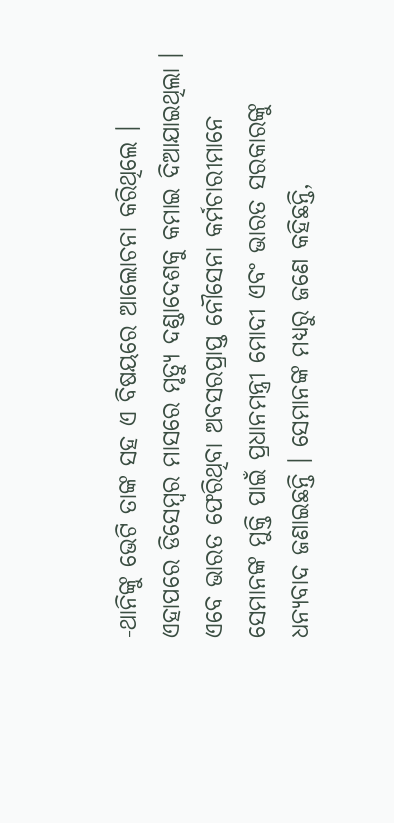-ଥାନିଙ୍କୁ ଭେଟି ତାଙ୍କ ସହ ଏ ବିଷୟରେ ଆଲୋଚନା କରିଥିଲେ । ଏହାପରେ ଡିସେମ୍ବର ମାସରେ ମୃତ୍ୟୁ ଦଣ୍ଡାଦେଶକୁ କମାଇ ଦିଆଯାଇଥିଲା । ଏବେ ଭାରତ ଫେରିଥିବା ଅବସରପ୍ରାପ୍ତ ନୌସେନା କର୍ମଚାରୀମାନେ ସେମାନଙ୍କ ମୁକ୍ତି ପାଇଁ ପ୍ରଧାନମନ୍ତ୍ରୀ ମୋଦୀ ଏବଂ ଭାରତ ସରକାରଙ୍କୁ ଧନ୍ୟବାଦ ଜଣାଇଛନ୍ତି । ସେମାନଙ୍କ ମଧ୍ୟରୁ ଜଣେ କହିଛନ୍ତି,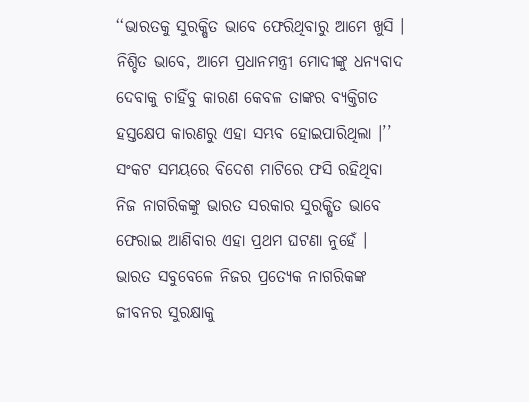‘‘ଭାରତକୁ ସୁରକ୍ଷିତ ଭାବେ ଫେରିଥିବାରୁ ଆମେ ଖୁସି । ନିଶ୍ଚିତ ଭାବେ, ଆମେ ପ୍ରଧାନମନ୍ତ୍ରୀ ମୋଦୀଙ୍କୁ ଧନ୍ୟବାଦ ଦେବାକୁ ଚାହିଁବୁ କାରଣ କେବଳ ତାଙ୍କର ବ୍ୟକ୍ତିଗତ ହସ୍ତକ୍ଷେପ କାରଣରୁ ଏହା ସମ୍ଭବ ହୋଇପାରିଥିଲା ।’’ ସଂକଟ ସମୟରେ ବିଦେଶ ମାଟିରେ ଫସି ରହିଥିବା ନିଜ ନାଗରିକଙ୍କୁ ଭାରତ ସରକାର ସୁରକ୍ଷିତ ଭାବେ ଫେରାଇ ଆଣିବାର ଏହା ପ୍ରଥମ ଘଟଣା ନୁହେଁ । ଭାରତ ସବୁବେଳେ ନିଜର ପ୍ରତ୍ୟେକ ନାଗରିକଙ୍କ ଜୀବନର ସୁରକ୍ଷାକୁ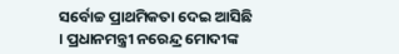ସର୍ବୋଚ୍ଚ ପ୍ରାଥମିକତା ଦେଇ ଆସିଛି । ପ୍ରଧାନମନ୍ତ୍ରୀ ନରେନ୍ଦ୍ର ମୋଦୀଙ୍କ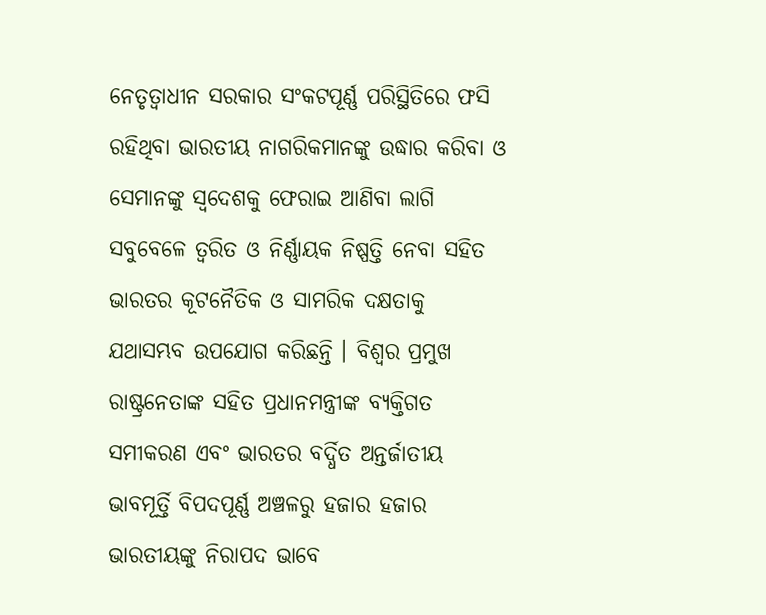ନେତୃତ୍ୱାଧୀନ ସରକାର ସଂକଟପୂର୍ଣ୍ଣ ପରିସ୍ଥିତିରେ ଫସି ରହିଥିବା ଭାରତୀୟ ନାଗରିକମାନଙ୍କୁ ଉଦ୍ଧାର କରିବା ଓ ସେମାନଙ୍କୁ ସ୍ୱଦେଶକୁ ଫେରାଇ ଆଣିବା ଲାଗି ସବୁବେଳେ ତ୍ୱରିତ ଓ ନିର୍ଣ୍ଣାୟକ ନିଷ୍ପତ୍ତି ନେବା ସହିତ ଭାରତର କୂଟନୈତିକ ଓ ସାମରିକ ଦକ୍ଷତାକୁ ଯଥାସମ୍ଭବ ଉପଯୋଗ କରିଛନ୍ତି । ବିଶ୍ୱର ପ୍ରମୁଖ ରାଷ୍ଟ୍ରନେତାଙ୍କ ସହିତ ପ୍ରଧାନମନ୍ତ୍ରୀଙ୍କ ବ୍ୟକ୍ତିଗତ ସମୀକରଣ ଏବଂ ଭାରତର ବର୍ଦ୍ଧିତ ଅନ୍ତର୍ଜାତୀୟ ଭାବମୂର୍ତ୍ତି ବିପଦପୂର୍ଣ୍ଣ ଅଞ୍ଚଳରୁ ହଜାର ହଜାର ଭାରତୀୟଙ୍କୁ ନିରାପଦ ଭାବେ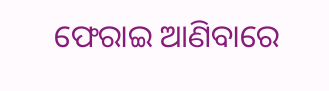ଫେରାଇ ଆଣିବାରେ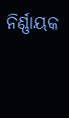ନିର୍ଣ୍ଣାୟକ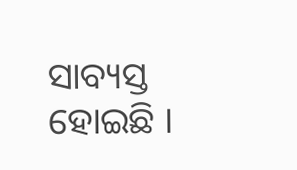ସାବ୍ୟସ୍ତ ହୋଇଛି ।